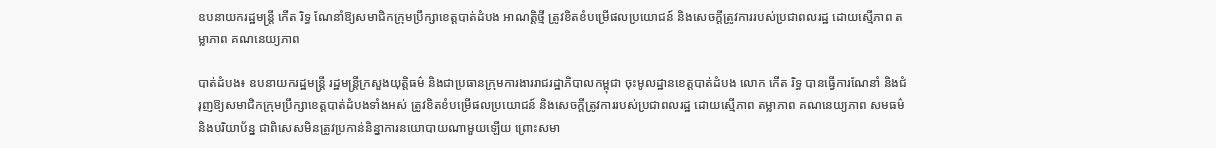ឧបនាយករដ្ឋមន្ត្រី កើត រិទ្ធ ណែនាំឱ្យសមាជិកក្រុមប្រឹក្សាខេត្តបាត់ដំបង អាណត្តិថ្មី ត្រូវខិតខំបម្រើផលប្រយោជន៍ និងសេចក្តីត្រូវការរបស់ប្រជាពលរដ្ឋ ដោយស្មើភាព តម្លាភាព គណនេយ្យភាព

បាត់ដំបង៖ ឧបនាយករដ្ឋមន្ត្រី រដ្ឋមន្ត្រីក្រសួងយុត្តិធម៌ និងជាប្រធានក្រុមការងាររាជរដ្ឋាភិបាលកម្ពុជា ចុះមូលដ្ឋានខេត្តបាត់ដំបង លោក កើត រិទ្ធ បានធ្វើការណែនាំ និងជំរុញឱ្យសមាជិកក្រុមប្រឹក្សាខេត្តបាត់ដំបងទាំងអស់ ត្រូវខិតខំបម្រើផលប្រយោជន៍ និងសេចក្តីត្រូវការរបស់ប្រជាពលរដ្ឋ ដោយស្មើភាព តម្លាភាព គណនេយ្យភាព សមធម៌ និងបរិយាប័ន្ន ជាពិសេសមិនត្រូវប្រកាន់និន្នាការនយោបាយណាមួយឡើយ ព្រោះសមា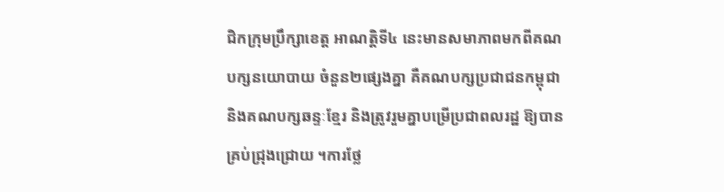ជិកក្រុមប្រឹក្សាខេត្ត អាណត្តិទី៤ នេះមានសមាភាពមកពីគណបក្សនយោបាយ ចំនួន២ផ្សេងគ្នា គឺគណបក្សប្រជាជនកម្ពុជា និងគណបក្សឆន្ទៈខ្មែរ និងត្រូវរួមគ្នាបម្រើប្រជាពលរដ្ឋ ឱ្យបានគ្រប់ជ្រុងជ្រោយ ។ការថ្លែ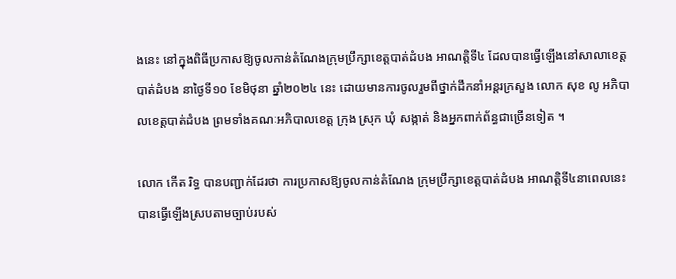ងនេះ នៅក្នុងពិធីប្រកាសឱ្យចូលកាន់តំណែងក្រុមប្រឹក្សាខេត្តបាត់ដំបង អាណត្តិទី៤ ដែលបានធ្វើឡើងនៅសាលាខេត្តបាត់ដំបង នាថ្ងៃទី១០ ខែមិថុនា ឆ្នាំ២០២៤ នេះ ដោយមានការចូលរួមពីថ្នាក់ដឹកនាំអន្តរក្រសួង លោក សុខ លូ អភិបាលខេត្តបាត់ដំបង ព្រមទាំងគណៈអភិបាលខេត្ត ក្រុង ស្រុក ឃុំ សង្កាត់ និងអ្នកពាក់ព័ន្ធជាច្រើនទៀត ។

លោក កើត រិទ្ធ បានបញ្ជាក់ដែរថា ការប្រកាសឱ្យចូលកាន់តំណែង ក្រុមប្រឹក្សាខេត្តបាត់ដំបង អាណត្តិទី៤នាពេលនេះ បានធ្វើឡើងស្របតាមច្បាប់របស់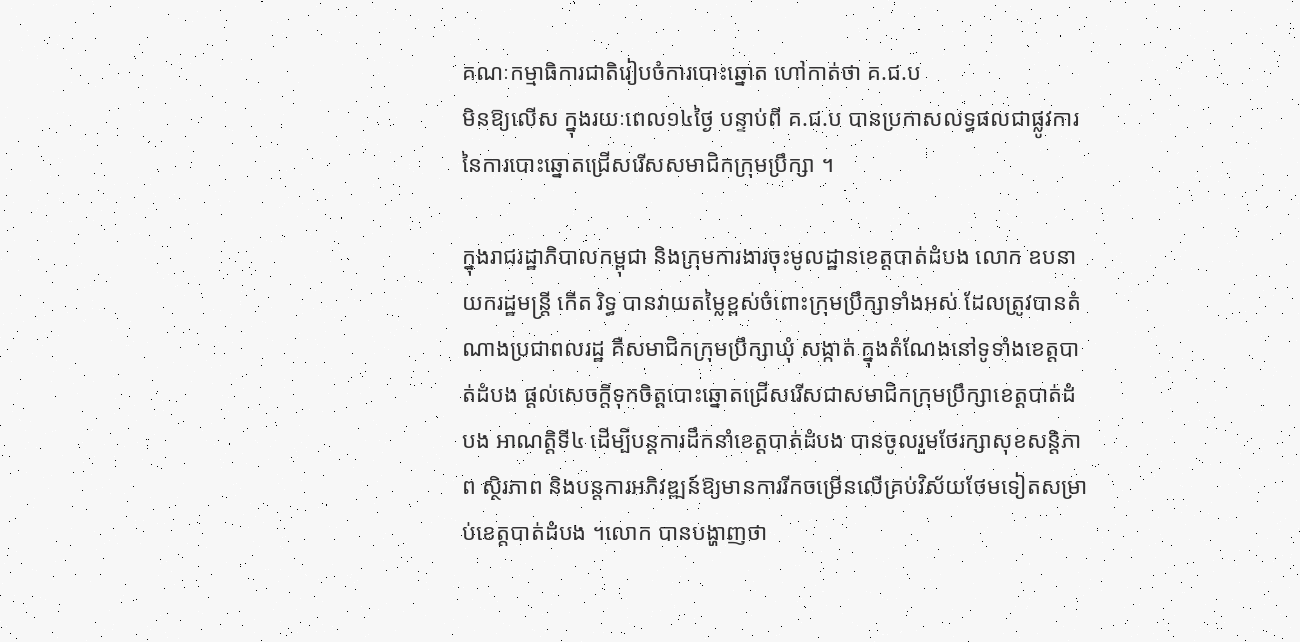គណៈកម្មាធិការជាតិរៀបចំការបោះឆ្នោត ហៅកាត់ថា គ.ជ.ប
មិនឱ្យលើស ក្នុងរយៈពេល១៤ថ្ងៃ បន្ទាប់ពី គ.ជ.ប បានប្រកាសលទ្ធផលជាផ្លូវការនៃការបោះឆ្នោតជ្រើសរើសសមាជិកក្រុមប្រឹក្សា ។

ក្នុងរាជរដ្ឋាភិបាលកម្ពុជា និងក្រុមការងារចុះមូលដ្ឋានខេត្តបាត់ដំបង លោក ឧបនាយករដ្ឋមន្ត្រី កើត រិទ្ធ បានវាយតម្លៃខ្ពស់ចំពោះក្រុមប្រឹក្សាទាំងអស់ ដែលត្រូវបានតំណាងប្រជាពលរដ្ឋ គឺសមាជិកក្រុមប្រឹក្សាឃុំ សង្កាត់ ក្នុងតំណែងនៅទូទាំងខេត្តបាត់ដំបង ផ្តល់សេចក្តីទុកចិត្តបោះឆ្នោតជ្រើសរើសជាសមាជិកក្រុមប្រឹក្សាខេត្តបាត់ដំបង អាណត្តិទី៤ ដើម្បីបន្តការដឹកនាំខេត្តបាត់ដំបង បានចូលរួមថែរក្សាសុខសន្តិភាព ស្ថិរភាព និងបន្តការអភិវឌ្ឍន៍ឱ្យមានការរីកចម្រើនលើគ្រប់វិស័យថែមទៀតសម្រាប់ខេត្តបាត់ដំបង ។លោក បានបង្ហាញថា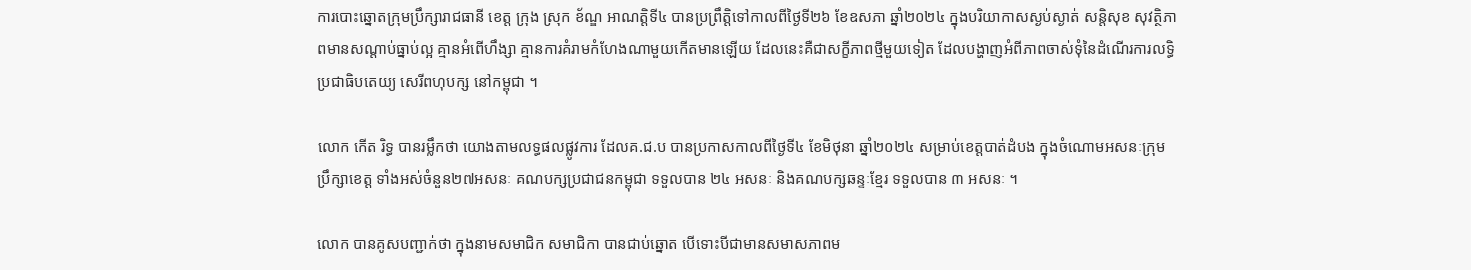ការបោះឆ្នោតក្រុមប្រឹក្សារាជធានី ខេត្ត ក្រុង ស្រុក ខ័ណ្ឌ អាណត្តិទី៤ បានប្រព្រឹត្តិទៅកាលពីថ្ងៃទី២៦ ខែឧសភា ឆ្នាំ២០២៤ ក្នុងបរិយាកាសស្ងប់ស្ងាត់ សន្តិសុខ សុវត្ថិភាពមានសណ្តាប់ធ្នាប់ល្អ គ្មានអំពើហឹង្សា គ្មានការគំរាមកំហែងណាមួយកើតមានឡើយ ដែលនេះគឺជាសក្ខីភាពថ្មីមួយទៀត ដែលបង្ហាញអំពីភាពចាស់ទុំនៃដំណើរការលទ្ធិប្រជាធិបតេយ្យ សេរីពហុបក្ស នៅកម្ពុជា ។

លោក កើត រិទ្ធ បានរម្លឹកថា យោងតាមលទ្ធផលផ្លូវការ ដែលគ.ជ.ប បានប្រកាសកាលពីថ្ងៃទី៤ ខែមិថុនា ឆ្នាំ២០២៤ សម្រាប់ខេត្តបាត់ដំបង ក្នុងចំណោមអសនៈក្រុមប្រឹក្សាខេត្ត ទាំងអស់ចំនួន២៧អសនៈ គណបក្សប្រជាជនកម្ពុជា ទទួលបាន ២៤ អសនៈ និងគណបក្សឆន្ទៈខ្មែរ ទទួលបាន ៣ អសនៈ ។

លោក បានគូសបញ្ជាក់ថា ក្នុងនាមសមាជិក សមាជិកា បានជាប់ឆ្នោត បើទោះបីជាមានសមាសភាពម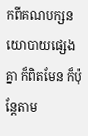កពីគណបក្សនយោបាយផ្សេងគ្នា ក៏ពិតមែន ក៏ប៉ុន្តែតាម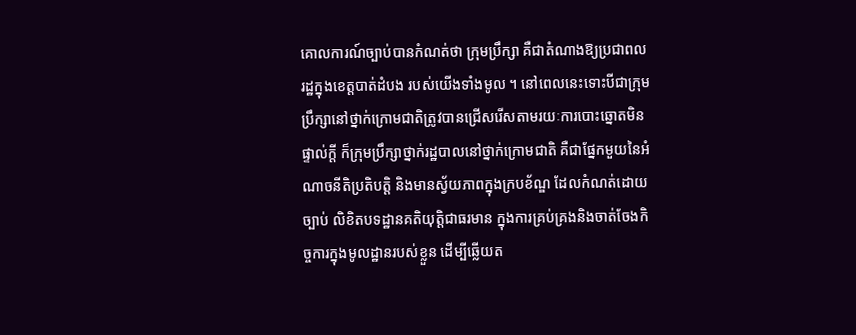គោលការណ៍ច្បាប់បានកំណត់ថា ក្រុមប្រឹក្សា គឺជាតំណាងឱ្យប្រជាពលរដ្ឋក្នុងខេត្តបាត់ដំបង របស់យើងទាំងមូល ។ នៅពេលនេះទោះបីជាក្រុមប្រឹក្សានៅថ្នាក់ក្រោមជាតិត្រូវបានជ្រើសរើសតាមរយៈការបោះឆ្នោតមិនផ្ទាល់ក្តី ក៏ក្រុមប្រឹក្សាថ្នាក់រដ្ឋបាលនៅថ្នាក់ក្រោមជាតិ គឺជាផ្នែកមួយនៃអំណាចនីតិប្រតិបត្តិ និងមានស្វ័យភាពក្នុងក្របខ័ណ្ឌ ដែលកំណត់ដោយច្បាប់ លិខិតបទដ្ឋានគតិយុត្តិជាធរមាន ក្នុងការគ្រប់គ្រងនិងចាត់ចែងកិច្ចការក្នុងមូលដ្ឋានរបស់ខ្លួន ដើម្បីឆ្លើយត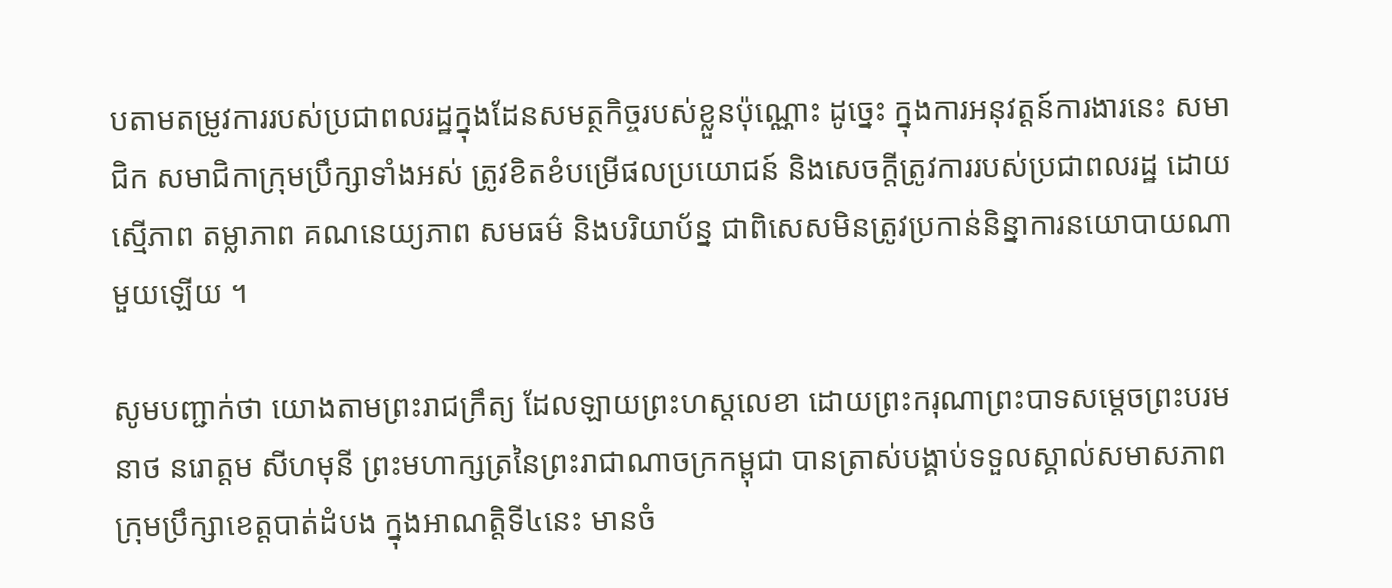បតាមតម្រូវការរបស់ប្រជាពលរដ្ឋក្នុងដែនសមត្ថកិច្ចរបស់ខ្លួនប៉ុណ្ណោះ ដូច្នេះ ក្នុងការអនុវត្តន៍ការងារនេះ សមាជិក សមាជិកាក្រុមប្រឹក្សាទាំងអស់ ត្រូវខិតខំបម្រើផលប្រយោជន៍ និងសេចក្តីត្រូវការរបស់ប្រជាពលរដ្ឋ ដោយស្មើភាព តម្លាភាព គណនេយ្យភាព សមធម៌ និងបរិយាប័ន្ន ជាពិសេសមិនត្រូវប្រកាន់និន្នាការនយោបាយណាមួយឡើយ ។

សូមបញ្ជាក់ថា យោងតាមព្រះរាជក្រឹត្យ ដែលឡាយព្រះហស្តលេខា ដោយព្រះករុណាព្រះបាទសម្តេចព្រះបរមនាថ នរោត្តម សីហមុនី ព្រះមហាក្សត្រនៃព្រះរាជាណាចក្រកម្ពុជា បានត្រាស់បង្គាប់ទទួលស្គាល់សមាសភាពក្រុមប្រឹក្សាខេត្តបាត់ដំបង ក្នុងអាណត្តិទី៤នេះ មានចំ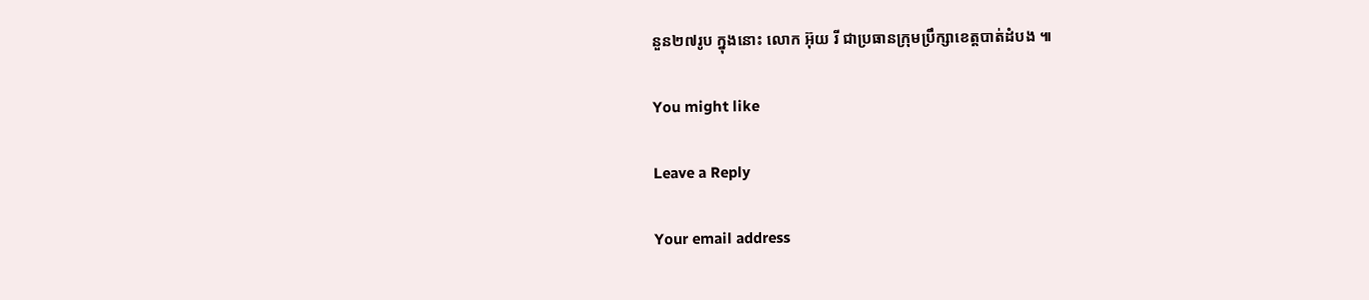នួន២៧រូប ក្នុងនោះ លោក អ៊ុយ រី ជាប្រធានក្រុមប្រឹក្សាខេត្តបាត់ដំបង ៕

You might like

Leave a Reply

Your email address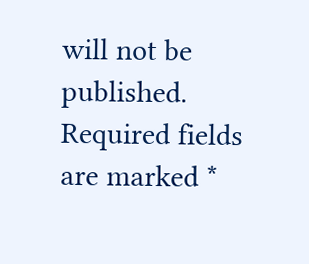will not be published. Required fields are marked *